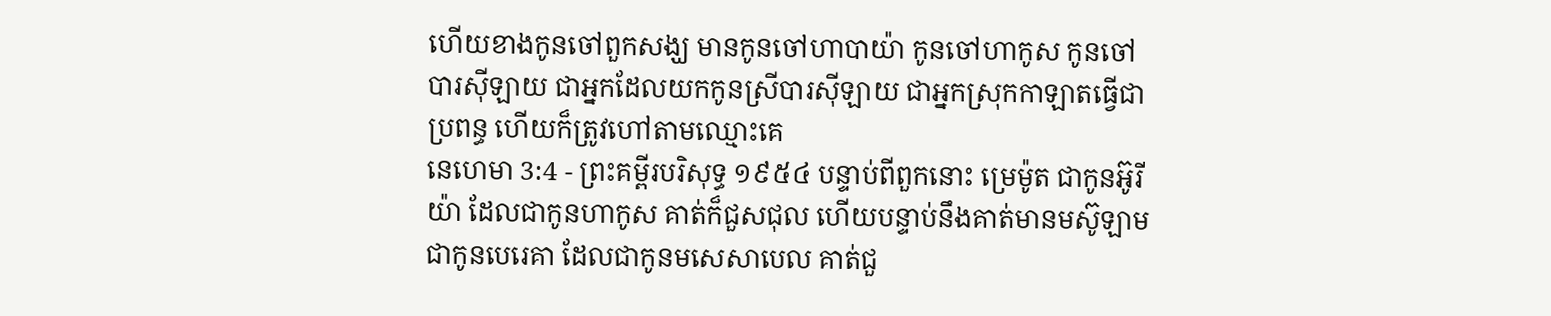ហើយខាងកូនចៅពួកសង្ឃ មានកូនចៅហាបាយ៉ា កូនចៅហាកូស កូនចៅបារស៊ីឡាយ ជាអ្នកដែលយកកូនស្រីបារស៊ីឡាយ ជាអ្នកស្រុកកាឡាតធ្វើជាប្រពន្ធ ហើយក៏ត្រូវហៅតាមឈ្មោះគេ
នេហេមា 3:4 - ព្រះគម្ពីរបរិសុទ្ធ ១៩៥៤ បន្ទាប់ពីពួកនោះ ម្រេម៉ូត ជាកូនអ៊ូរីយ៉ា ដែលជាកូនហាកូស គាត់ក៏ជួសជុល ហើយបន្ទាប់នឹងគាត់មានមស៊ូឡាម ជាកូនបេរេគា ដែលជាកូនមសេសាបេល គាត់ជួ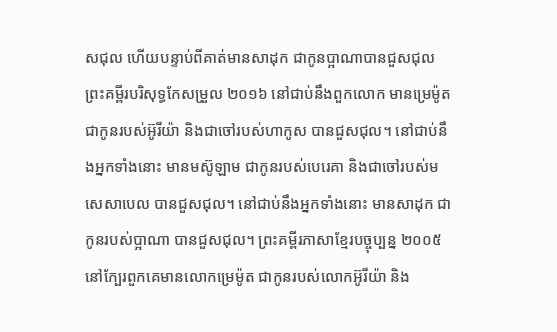សជុល ហើយបន្ទាប់ពីគាត់មានសាដុក ជាកូនប្អាណាបានជួសជុល ព្រះគម្ពីរបរិសុទ្ធកែសម្រួល ២០១៦ នៅជាប់នឹងពួកលោក មានម្រេម៉ូត ជាកូនរបស់អ៊ូរីយ៉ា និងជាចៅរបស់ហាកូស បានជួសជុល។ នៅជាប់នឹងអ្នកទាំងនោះ មានមស៊ូឡាម ជាកូនរបស់បេរេគា និងជាចៅរបស់មសេសាបេល បានជួសជុល។ នៅជាប់នឹងអ្នកទាំងនោះ មានសាដុក ជាកូនរបស់ប្អាណា បានជួសជុល។ ព្រះគម្ពីរភាសាខ្មែរបច្ចុប្បន្ន ២០០៥ នៅក្បែរពួកគេមានលោកម្រេម៉ូត ជាកូនរបស់លោកអ៊ូរីយ៉ា និង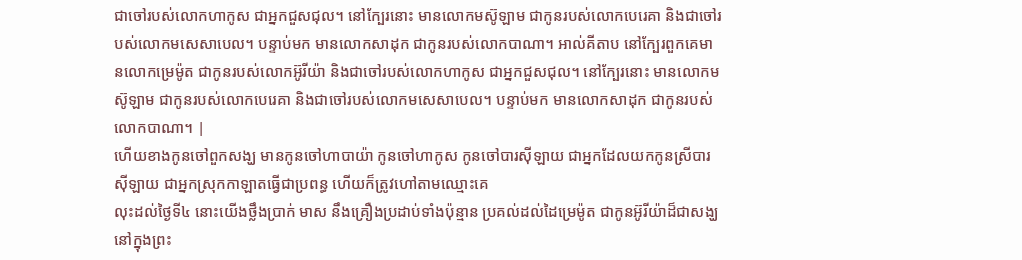ជាចៅរបស់លោកហាកូស ជាអ្នកជួសជុល។ នៅក្បែរនោះ មានលោកមស៊ូឡាម ជាកូនរបស់លោកបេរេគា និងជាចៅរបស់លោកមសេសាបេល។ បន្ទាប់មក មានលោកសាដុក ជាកូនរបស់លោកបាណា។ អាល់គីតាប នៅក្បែរពួកគេមានលោកម្រេម៉ូត ជាកូនរបស់លោកអ៊ូរីយ៉ា និងជាចៅរបស់លោកហាកូស ជាអ្នកជួសជុល។ នៅក្បែរនោះ មានលោកមស៊ូឡាម ជាកូនរបស់លោកបេរេគា និងជាចៅរបស់លោកមសេសាបេល។ បន្ទាប់មក មានលោកសាដុក ជាកូនរបស់លោកបាណា។ |
ហើយខាងកូនចៅពួកសង្ឃ មានកូនចៅហាបាយ៉ា កូនចៅហាកូស កូនចៅបារស៊ីឡាយ ជាអ្នកដែលយកកូនស្រីបារស៊ីឡាយ ជាអ្នកស្រុកកាឡាតធ្វើជាប្រពន្ធ ហើយក៏ត្រូវហៅតាមឈ្មោះគេ
លុះដល់ថ្ងៃទី៤ នោះយើងថ្លឹងប្រាក់ មាស នឹងគ្រឿងប្រដាប់ទាំងប៉ុន្មាន ប្រគល់ដល់ដៃម្រេម៉ូត ជាកូនអ៊ូរីយ៉ាដ៏ជាសង្ឃ នៅក្នុងព្រះ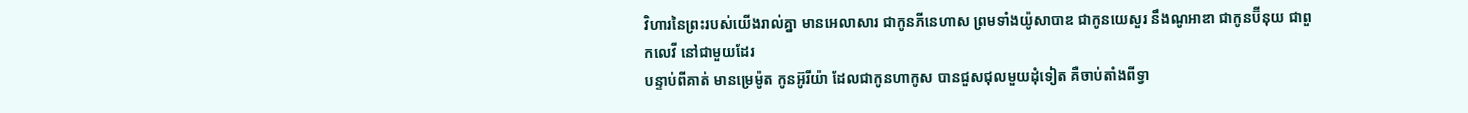វិហារនៃព្រះរបស់យើងរាល់គ្នា មានអេលាសារ ជាកូនភីនេហាស ព្រមទាំងយ៉ូសាបាឌ ជាកូនយេសួរ នឹងណូអាឌា ជាកូនប៊ីនុយ ជាពួកលេវី នៅជាមួយដែរ
បន្ទាប់ពីគាត់ មានម្រេម៉ូត កូនអ៊ូរីយ៉ា ដែលជាកូនហាកូស បានជួសជុលមួយដុំទៀត គឺចាប់តាំងពីទ្វា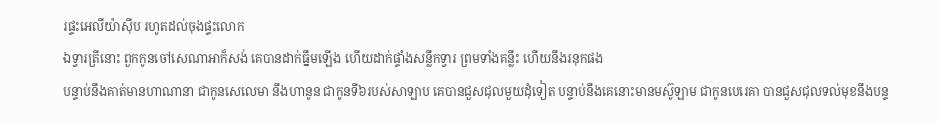រផ្ទះអេលីយ៉ាស៊ីប រហូតដល់ចុងផ្ទះលោក
ឯទ្វារត្រីនោះ ពួកកូនចៅសេណាអាក៏សង់ គេបានដាក់ធ្នឹមឡើង ហើយដាក់ផ្ទាំងសន្លឹកទ្វារ ព្រមទាំងគន្លឹះ ហើយនឹងរនុកផង
បន្ទាប់នឹងគាត់មានហាណានា ជាកូនសេលេមា នឹងហានូន ជាកូនទី៦របស់សាឡាប គេបានជួសជុលមួយដុំទៀត បន្ទាប់នឹងគេនោះមានមស៊ូឡាម ជាកូនបេរេគា បានជួសជុលទល់មុខនឹងបន្ទ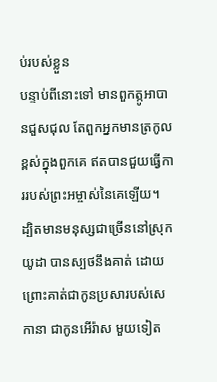ប់របស់ខ្លួន
បន្ទាប់ពីនោះទៅ មានពួកត្កូអាបានជួសជុល តែពួកអ្នកមានត្រកូលខ្ពស់ក្នុងពួកគេ ឥតបានជួយធ្វើការរបស់ព្រះអម្ចាស់នៃគេឡើយ។
ដ្បិតមានមនុស្សជាច្រើននៅស្រុកយូដា បានស្បថនឹងគាត់ ដោយព្រោះគាត់ជាកូនប្រសារបស់សេកានា ជាកូនអើរ៉ាស មួយទៀត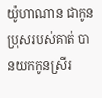យ៉ូហាណាន ជាកូនប្រុសរបស់គាត់ បានយកកូនស្រីរ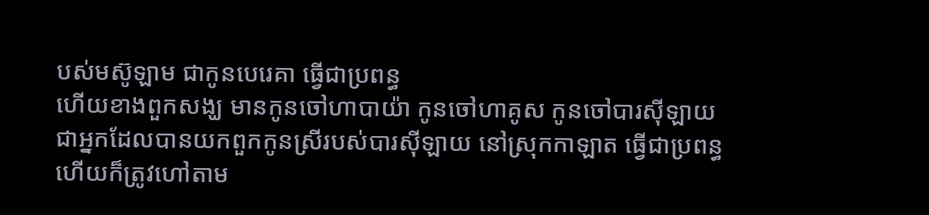បស់មស៊ូឡាម ជាកូនបេរេគា ធ្វើជាប្រពន្ធ
ហើយខាងពួកសង្ឃ មានកូនចៅហាបាយ៉ា កូនចៅហាគូស កូនចៅបារស៊ីឡាយ ជាអ្នកដែលបានយកពួកកូនស្រីរបស់បារស៊ីឡាយ នៅស្រុកកាឡាត ធ្វើជាប្រពន្ធ ហើយក៏ត្រូវហៅតាម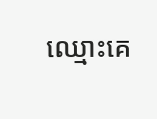ឈ្មោះគេ